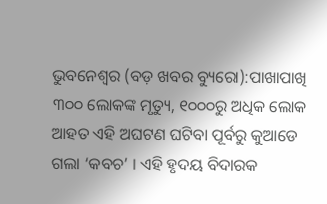ଭୁବନେଶ୍ୱର (ବଡ଼ ଖବର ବ୍ୟୁରୋ):ପାଖାପାଖି ୩୦୦ ଲୋକଙ୍କ ମୃତ୍ୟୁ, ୧୦୦୦ରୁ ଅଧିକ ଲୋକ ଆହତ ଏହି ଅଘଟଣ ଘଟିବା ପୂର୍ବରୁ କୁଆଡେ ଗଲା ‘କବଚ’ । ଏହି ହୃଦୟ ବିଦାରକ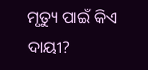ମୃତ୍ୟୁ ପାଇଁ କିଏ ଦାୟୀ?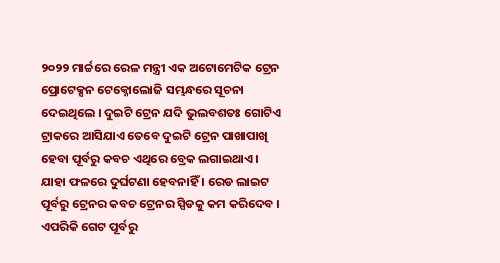୨୦୨୨ ମାର୍ଚ୍ଚରେ ରେଳ ମନ୍ତ୍ରୀ ଏକ ଅଟୋମେଟିକ ଟ୍ରେନ ପ୍ରୋଟେକ୍ସନ ଟେକ୍ନୋଲୋଜି ସମ୍ଭନ୍ଧରେ ସୂଚନା ଦେଇଥିଲେ । ଦୁଇଟି ଟ୍ରେନ ଯଦି ଭୁଲବଶତଃ ଗୋଟିଏ ଟ୍ରାକରେ ଆସିଯାଏ ତେବେ ଦୁଇଟି ଟ୍ରେନ ପାଖାପାଖି ହେବା ପୂର୍ବରୁ କବଚ ଏଥିରେ ବ୍ରେକ ଲଗାଇଥାଏ । ଯାହା ଫଳରେ ଦୁର୍ଘଟଣା ହେବନାହିଁ । ରେଡ ଲାଇଟ ପୂର୍ବରୁ ଟ୍ରେନର କବଚ ଟ୍ରେନର ସ୍ପିଡକୁ କମ କରିଦେବ । ଏପରିକି ଗେଟ ପୂର୍ବରୁ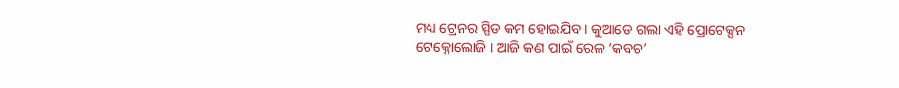ମଧ୍ୟ ଟ୍ରେନର ସ୍ପିଡ କମ ହୋଇଯିବ । କୁଆଡେ ଗଲା ଏହି ପ୍ରୋଟେକ୍ସନ ଟେକ୍ନୋଲୋଜି । ଆଜି କଣ ପାଇଁ ରେଳ ‘କବଚ’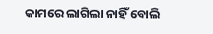କାମରେ ଲାଗିଲା ନାହିଁ ବୋଲି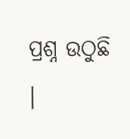ପ୍ରଶ୍ନ ଉଠୁଛି ।